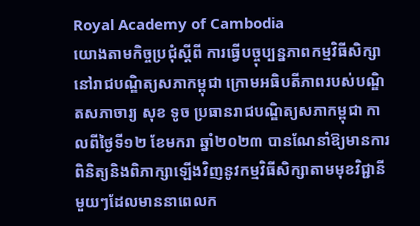Royal Academy of Cambodia
យោងតាមកិច្ចប្រជុំស្តីពី ការធ្វើបច្ចុប្បន្នភាពកម្មវិធីសិក្សានៅរាជបណ្ឌិត្យសភាកម្ពុជា ក្រោមអធិបតីភាពរបស់បណ្ឌិតសភាចារ្យ សុខ ទូច ប្រធានរាជបណ្ឌិត្យសភាកម្ពុជា កាលពីថ្ងៃទី១២ ខែមករា ឆ្នាំ២០២៣ បានណែនាំឱ្យមានការពិនិត្យនិងពិភាក្សាឡើងវិញនូវកម្មវិធីសិក្សាតាមមុខវិជ្ជានីមួយៗដែលមាននាពេលក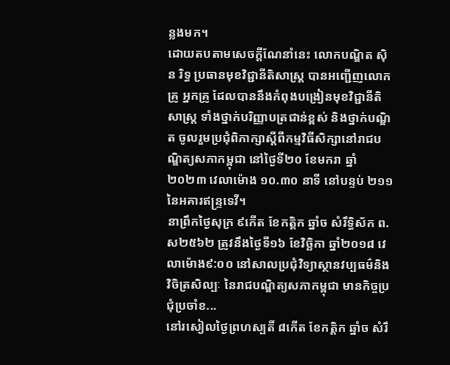ន្លងមក។
ដោយតបតាមសេចក្តីណែនាំនេះ លោកបណ្ឌិត ស៊ិន រិទ្ធ ប្រធានមុខវិជ្ជានីតិសាស្រ្ត បានអញ្ជើញលោកគ្រូ អ្នកគ្រូ ដែលបាននឹងកំពុងបង្រៀនមុខវិជ្ជានីតិសាស្រ្ត ទាំងថ្នាក់បរិញ្ញាបត្រជាន់ខ្ពស់ និងថ្នាក់បណ្ឌិត ចូលរួមប្រជុំពិភាក្សាស្តីពីកម្មវិធីសិក្សានៅរាជបណ្ឌិត្យសភាកម្ពុជា នៅថ្ងៃទី២០ ខែមករា ឆ្នាំ២០២៣ វេលាម៉ោង ១០.៣០ នាទី នៅបន្ទប់ ២១១ នៃអគារឥន្រ្ទទេវី។
នាព្រឹកថ្ងៃសុក្រ ៩កើត ខែកត្តិក ឆ្នាំច សំរឹទ្ធិស័ក ព.ស២៥៦២ ត្រូវនឹងថ្ងៃទី១៦ ខែវិច្ឆិកា ឆ្នាំ២០១៨ វេលាម៉ោង៩:០០ នៅសាលប្រជុំវិទ្យាស្ថានវប្បធម៌និងវិចិត្រសិល្បៈ នៃរាជបណ្ឌិត្យសភាកម្ពុជា មានកិច្ចប្រជុំប្រចាំខ...
នៅរសៀលថ្ងៃព្រហស្បតិ៍ ៨កើត ខែកត្តិក ឆ្នាំច សំរឹ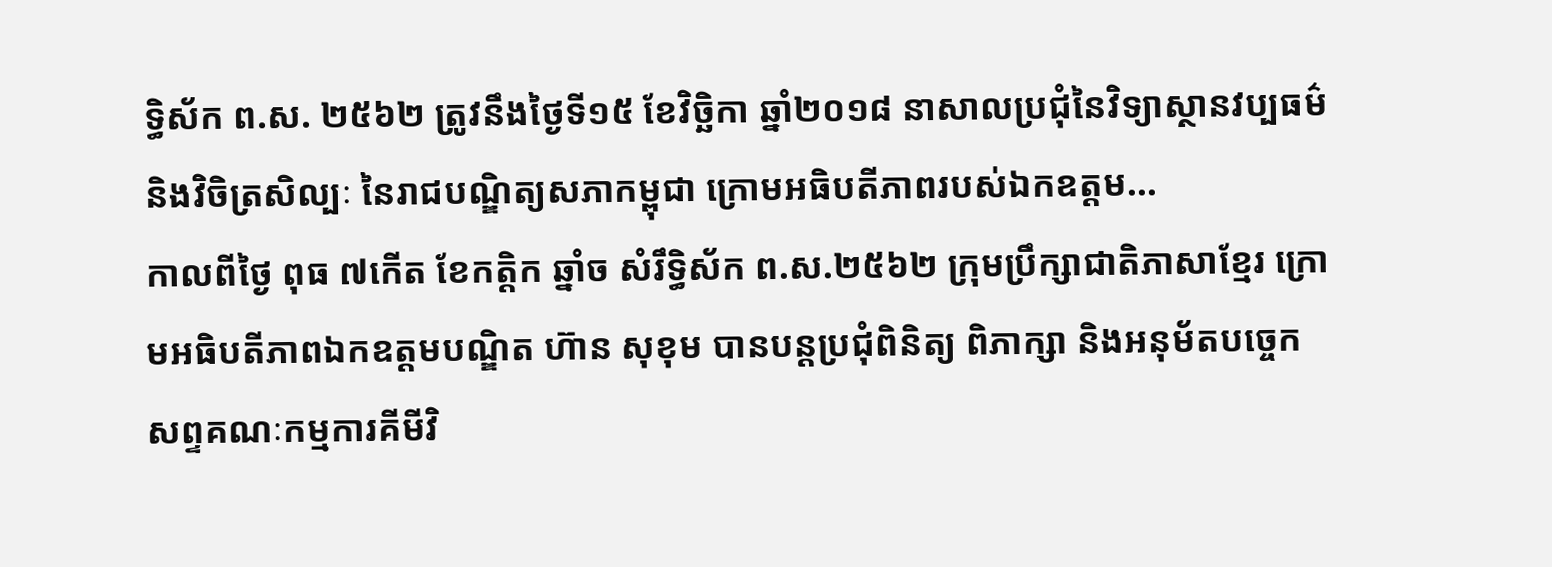ទ្ធិស័ក ព.ស. ២៥៦២ ត្រូវនឹងថ្ងៃទី១៥ ខែវិច្ឆិកា ឆ្នាំ២០១៨ នាសាលប្រជុំនៃវិទ្យាស្ថានវប្បធម៌ និងវិចិត្រសិល្បៈ នៃរាជបណ្ឌិត្យសភាកម្ពុជា ក្រោមអធិបតីភាពរបស់ឯកឧត្តម...
កាលពីថ្ងៃ ពុធ ៧កើត ខែកត្តិក ឆ្នាំច សំរឹទ្ធិស័ក ព.ស.២៥៦២ ក្រុមប្រឹក្សាជាតិភាសាខ្មែរ ក្រោមអធិបតីភាពឯកឧត្តមបណ្ឌិត ហ៊ាន សុខុម បានបន្តប្រជុំពិនិត្យ ពិភាក្សា និងអនុម័តបច្ចេកសព្ទគណៈកម្មការគីមីវិ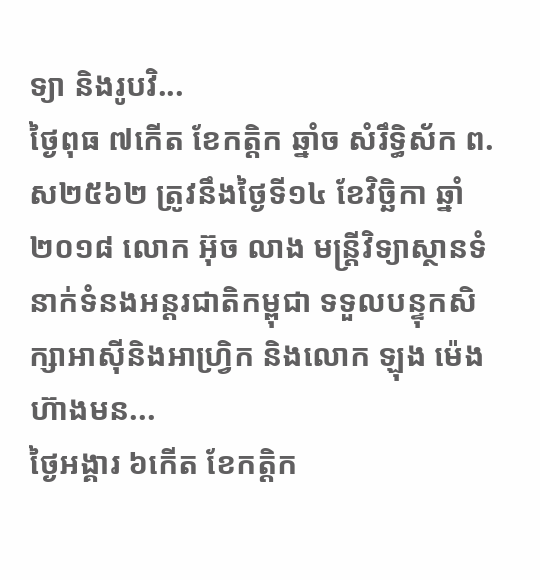ទ្យា និងរូបវិ...
ថ្ងៃពុធ ៧កើត ខែកត្តិក ឆ្នាំច សំរឹទ្ធិស័ក ព.ស២៥៦២ ត្រូវនឹងថ្ងៃទី១៤ ខែវិច្ឆិកា ឆ្នាំ២០១៨ លោក អ៊ុច លាង មន្ត្រីវិទ្យាស្ថានទំនាក់ទំនងអន្តរជាតិកម្ពុជា ទទួលបន្ទុកសិក្សាអាស៊ីនិងអាហ្វ្រិក និងលោក ឡុង ម៉េងហ៊ាងមន...
ថ្ងៃអង្គារ ៦កើត ខែកត្តិក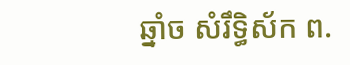ឆ្នាំច សំរឹទ្ធិស័ក ព.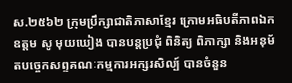ស.២៥៦២ ក្រុមប្រឹក្សាជាតិភាសាខ្មែរ ក្រោមអធិបតីភាពឯកឧត្តម សូ មុយឃៀង បានបន្តប្រជុំ ពិនិត្យ ពិភាក្សា និងអនុម័តបច្ចេកសព្ទគណៈកម្មការអក្សរសិល្ប៍ បានចំនួន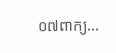០៧ពាក្យ...